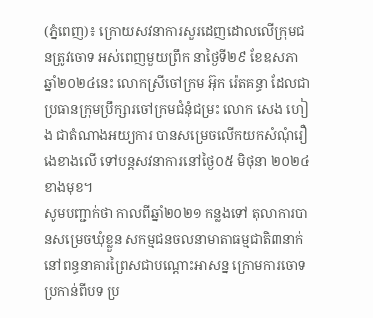(ភ្នំពេញ)៖ ក្រោយសវនាការសួរដេញដោលលើក្រុមជនត្រូវចោទ អស់ពេញមួយព្រឹក នាថ្ងៃទី២៩ ខែឧសភា ឆ្នាំ២០២៤នេះ លោកស្រីចៅក្រម អ៊ុក រ៉េតគន្ធា ដែលជាប្រធានក្រុមប្រឹក្សារចៅក្រមជំនុំជម្រះ លោក សេង ហៀង ជាតំណាងអយ្យការ បានសម្រេចលើកយកសំណុំរឿងេខាងលើ ទៅបន្តសវនាការនៅថ្ងៃ០៥ មិថុនា ២០២៤ ខាងមុខ។
សូមបញ្ជាក់ថា កាលពីឆ្នាំ២០២១ កន្លងទៅ តុលាការបានសម្រេចឃុំខ្លួន សកម្មជនចលនាមាតាធម្មជាតិ៣នាក់ នៅពន្ធនាគារព្រៃសជាបណ្តោះអាសន្ន ក្រោមការចោទប្រកាន់ពីបទ ប្រ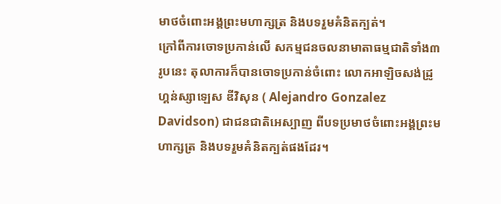មាថចំពោះអង្គព្រះមហាក្សត្រ និងបទរួមគំនិតក្បត់។
ក្រៅពីការចោទប្រកាន់លើ សកម្មជនចលនាមាតាធម្មជាតិទាំង៣រូបនេះ តុលាការក៏បានចោទប្រកាន់ចំពោះ លោកអាឡិចសង់ដ្រូ ហ្គន់ស្សាឡេស ឌីវិសុន ( Alejandro Gonzalez Davidson) ជាជនជាតិអេស្បាញ ពីបទប្រមាថចំពោះអង្គព្រះមហាក្សត្រ និងបទរួមគំនិតក្បត់ផងដែរ។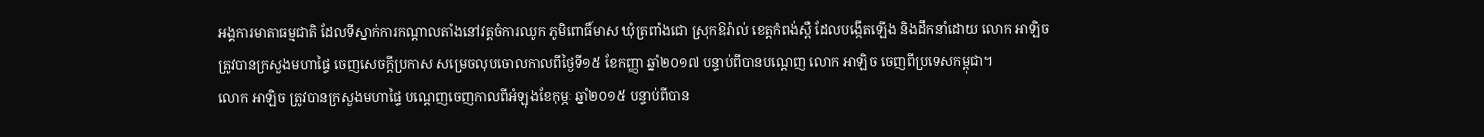អង្គការមាតាធម្មជាតិ ដែលទីស្នាក់ការកណ្តាលតាំងនៅវត្តចំការឈូក ភូមិពោធិ៍មាស ឃុំត្រពាំងជោ ស្រុកឱរ៉ាល់ ខេត្តកំពង់ស្ពឺ ដែលបង្កើតឡើង និងដឹកនាំដោយ លោក អាឡិច ត្រូវបានក្រសួងមហាផ្ទៃ ចេញសេចក្តីប្រកាស សម្រេចលុបចោលកាលពីថ្ងៃទី១៥ ខែកញ្ញា ឆ្នាំ២០១៧ បន្ទាប់ពីបានបណ្តេញ លោក អាឡិច ចេញពីប្រទេសកម្ពុជា។
លោក អាឡិច ត្រូវបានក្រសួងមហាផ្ទៃ បណ្តេញចេញកាលពីអំឡុងខែកុម្ភៈ ឆ្នាំ២០១៥ បន្ទាប់ពីបាន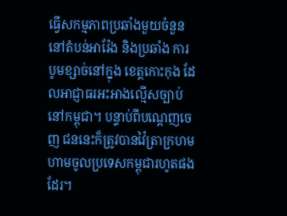ធ្វើសកម្មភាពប្រឆាំងមួយចំនួន នៅតំបន់អារ៉ែង និងប្រឆាំង ការបូមខ្សាច់នៅក្នុង ខេត្តកោះកុង ដែលអាជ្ញាធរអះអាងល្មើសច្បាប់នៅកម្ពុជា។ បន្ទាប់ពីបណ្តេញចេញ ជននេះក៏ត្រូវបានវ៉ៃត្រាក្រហម ហាមចូលប្រទេសកម្ពុជារហូតផងដែរ។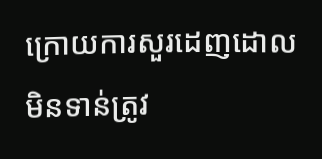ក្រោយការសួរដេញដោលមិនទាន់ត្រូវ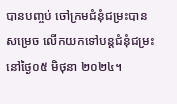បានបញ្ចប់ ចៅក្រមជំនុំជម្រះបានសម្រេច លើកយកទៅបន្តជំនុំជម្រះ នៅថ្ងៃ០៥ មិថុនា ២០២៤។